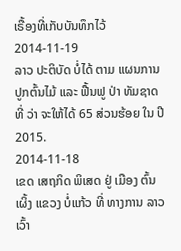ເຣື້ອງທີ່ເກັບບັນທຶກໄວ້
2014-11-19
ລາວ ປະຕິບັດ ບໍ່ໄດ້ ຕາມ ແຜນການ ປູກຕົ້ນໄມ້ ແລະ ຟື້ນຟູ ປ່າ ທັມຊາດ ທີ່ ວ່າ ຈະໃຫ້ໄດ້ 65 ສ່ວນຮ້ອຍ ໃນ ປີ 2015.
2014-11-18
ເຂດ ເສຖກິດ ພິເສດ ຢູ່ ເມືອງ ຕົ້ນເຜິ້ງ ແຂວງ ບໍ່ແກ້ວ ທີ່ ທາງການ ລາວ ເວົ້າ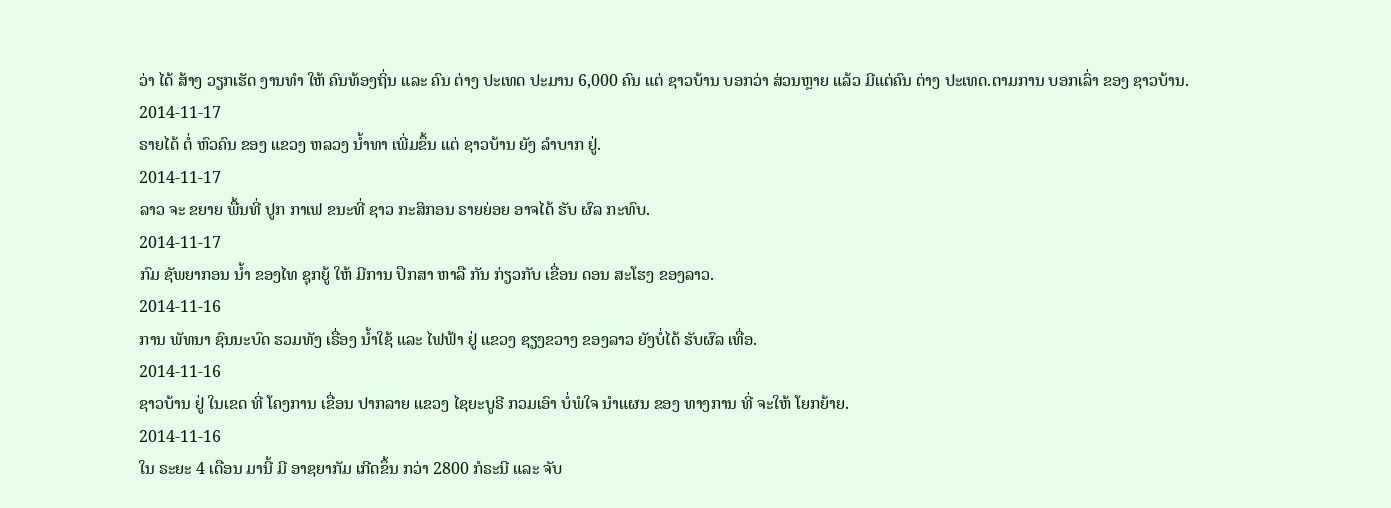ວ່າ ໄດ້ ສ້າງ ວຽກເຮັດ ງານທຳ ໃຫ້ ຄົນທ້ອງຖິ່ນ ແລະ ຄົນ ຕ່າງ ປະເທດ ປະມານ 6,000 ຄົນ ແຕ່ ຊາວບ້ານ ບອກວ່າ ສ່ວນຫຼາຍ ແລ້ວ ມີແຕ່ຄົນ ຕ່າງ ປະເທດ.ຕາມການ ບອກເລົ່າ ຂອງ ຊາວບ້ານ.
2014-11-17
ຣາຍໄດ້ ຕໍ່ ຫົວຄົນ ຂອງ ແຂວງ ຫລວງ ນໍ້າທາ ເພີ່ມຂຶ້ນ ແຕ່ ຊາວບ້ານ ຍັງ ລໍາບາກ ຢູ່.
2014-11-17
ລາວ ຈະ ຂຍາຍ ພື້ນທີ່ ປູກ ກາເຟ ຂນະທີ່ ຊາວ ກະສິກອນ ຣາຍຍ່ອຍ ອາຈໄດ້ ຮັບ ຜົລ ກະທົບ.
2014-11-17
ກົມ ຊັພຍາກອນ ນໍ້າ ຂອງໄທ ຊຸກຍູ້ ໃຫ້ ມີການ ປຶກສາ ຫາລື ກັນ ກ່ຽວກັບ ເຂື່ອນ ດອນ ສະໂຮງ ຂອງລາວ.
2014-11-16
ການ ພັທນາ ຊົນນະບົດ ຮວມທັງ ເຣື່ອງ ນໍ້າໃຊ້ ແລະ ໄຟຟ້າ ຢູ່ ແຂວງ ຊຽງຂວາງ ຂອງລາວ ຍັງບໍ່ໄດ້ ຮັບຜົລ ເທື່ອ.
2014-11-16
ຊາວບ້ານ ຢູ່ ໃນເຂດ ທີ່ ໂຄງການ ເຂື່ອນ ປາກລາຍ ແຂວງ ໄຊຍະບູຣີ ກວມເອົາ ບໍ່ພໍໃຈ ນໍາແຜນ ຂອງ ທາງການ ທີ່ ຈະໃຫ້ ໂຍກຍ້າຍ.
2014-11-16
ໃນ ຣະຍະ 4 ເດືອນ ມານີ້ ມີ ອາຊຍາກັມ ເກີດຂຶ້ນ ກວ່າ 2800 ກໍຣະນີ ແລະ ຈັບ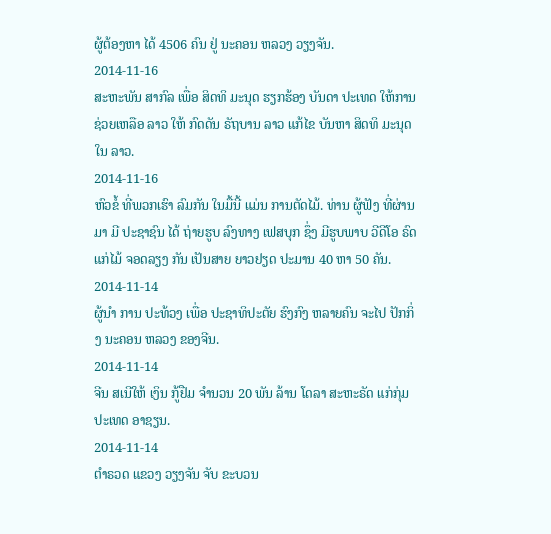ຜູ້ຕ້ອງຫາ ໄດ້ 4506 ຄົນ ຢູ່ ນະຄອນ ຫລວງ ວຽງຈັນ.
2014-11-16
ສະຫະພັນ ສາກົລ ເພື່ອ ສິດທິ ມະນຸດ ຮຽກຮ້ອງ ບັນດາ ປະເທດ ໃຫ້ການ ຊ່ວຍເຫລືອ ລາວ ໃຫ້ ກົດດັນ ຣັຖບານ ລາວ ແກ້ໄຂ ບັນຫາ ສິດທິ ມະນຸດ ໃນ ລາວ.
2014-11-16
ຫົວຂໍ້ ທີ່ພວກເຮົາ ລົມກັນ ໃນມື້ນີ້ ແມ່ນ ການຕັດໄມ້. ທ່ານ ຜູ້ຟັງ ທີ່ຜ່ານມາ ມີ ປະຊາຊົນ ໄດ້ ຖ່າຍຮູບ ລົງທາງ ເຟສບຸກ ຊຶ່ງ ມີຮູບພາບ ວີດີໂອ ຣົດແກ່ໄມ້ ຈອດລຽງ ກັນ ເປັນສາຍ ຍາວຢຽດ ປະມານ 40 ຫາ 50 ຄັນ.
2014-11-14
ຜູ້ນໍາ ການ ປະທ້ວງ ເພື່ອ ປະຊາທິປະຕັຍ ຮົງກົງ ຫລາຍຄົນ ຈະໄປ ປັກກິ່ງ ນະຄອນ ຫລວງ ຂອງຈີນ.
2014-11-14
ຈີນ ສເນີໃຫ້ ເງິນ ກູ້ຢືມ ຈໍານວນ 20 ພັນ ລ້ານ ໂດລາ ສະຫະຣັດ ແກ່ກຸ່ມ ປະເທດ ອາຊຽນ.
2014-11-14
ຕໍາຣວດ ແຂວງ ວຽງຈັນ ຈັບ ຂະບວນ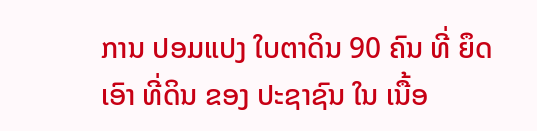ການ ປອມແປງ ໃບຕາດິນ 90 ຄົນ ທີ່ ຍຶດເອົາ ທີ່ດິນ ຂອງ ປະຊາຊົນ ໃນ ເນື້ອ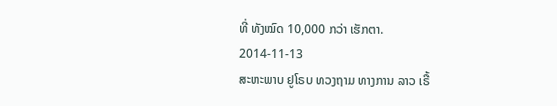ທີ່ ທັງໝົດ 10,000 ກວ່າ ເຮັກຕາ.
2014-11-13
ສະຫະພາບ ຢູໂຣບ ທວງຖາມ ທາງການ ລາວ ເຣື້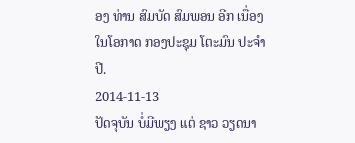ອງ ທ່ານ ສົມບັດ ສົມພອນ ອີກ ເນື່ອງ ໃນໂອກາດ ກອງປະຊຸມ ໂຕະມົນ ປະຈຳປີ.
2014-11-13
ປັດຈຸບັນ ບໍ່ມີພຽງ ແຕ່ ຊາວ ວຽດນາ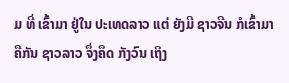ມ ທີ່ ເຂົ້າມາ ຢູ່ໃນ ປະເທດລາວ ແຕ່ ຍັງມີ ຊາວຈີນ ກໍເຂົ້າມາ ຄືກັນ ຊາວລາວ ຈຶ່ງຄຶດ ກັງວົນ ເຖິງ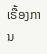ເຣື້ອງການ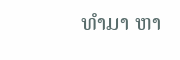ທໍາມາ ຫາ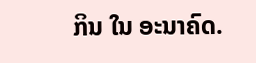ກິນ ໃນ ອະນາຄົດ.